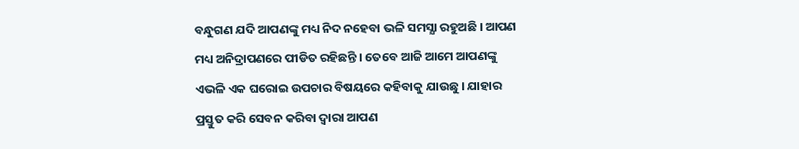ବନ୍ଧୁଗଣ ଯଦି ଆପଣଙ୍କୁ ମଧ୍ୟ ନିଦ ନହେବା ଭଳି ସମସ୍ଯା ରହୁଅଛି । ଆପଣ ମଧ୍ୟ ଅନିଦ୍ରାପଣରେ ପୀଡିତ ରହିଛନ୍ତି । ତେବେ ଆଜି ଆମେ ଆପଣଙ୍କୁ ଏଭଳି ଏକ ଘରୋଇ ଉପଚାର ବିଷୟରେ କହିବାକୁ ଯାଉଛୁ । ଯାହାର ପ୍ରସ୍ତୁତ କରି ସେବନ କରିବା ଦ୍ଵାରା ଆପଣ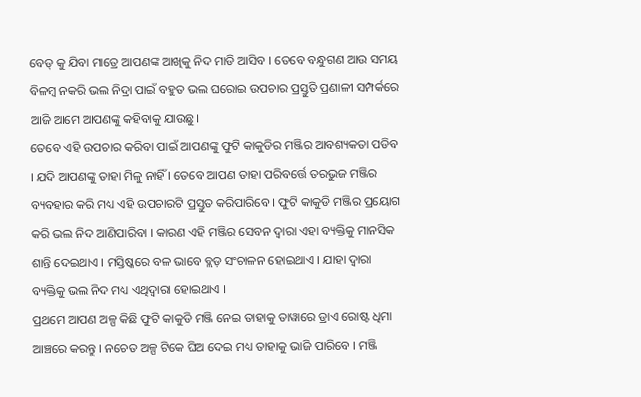ବେଡ୍ କୁ ଯିବା ମାତ୍ରେ ଆପଣଙ୍କ ଆଖିକୁ ନିଦ ମାଡି ଆସିବ । ତେବେ ବନ୍ଧୁଗଣ ଆଉ ସମୟ ବିଳମ୍ବ ନକରି ଭଲ ନିଦ୍ରା ପାଇଁ ବହୁତ ଭଲ ଘରୋଇ ଉପଚାର ପ୍ରସ୍ତୁତି ପ୍ରଣାଳୀ ସମ୍ପର୍କରେ ଆଜି ଆମେ ଆପଣଙ୍କୁ କହିବାକୁ ଯାଉଛୁ।
ତେବେ ଏହି ଉପଚାର କରିବା ପାଇଁ ଆପଣଙ୍କୁ ଫୁଟି କାକୁଡିର ମଞ୍ଜିର ଆବଶ୍ୟକତା ପଡିବ । ଯଦି ଆପଣଙ୍କୁ ତାହା ମିଳୁ ନାହିଁ । ତେବେ ଆପଣ ତାହା ପରିବର୍ତ୍ତେ ତରଭୁଜ ମଞ୍ଜିର ବ୍ୟବହାର କରି ମଧ୍ୟ ଏହି ଉପଚାରଟି ପ୍ରସ୍ତୁତ କରିପାରିବେ । ଫୁଟି କାକୁଡି ମଞ୍ଜିର ପ୍ରୟୋଗ କରି ଭଲ ନିଦ ଆଣିପାରିବା । କାରଣ ଏହି ମଞ୍ଜିର ସେବନ ଦ୍ଵାରା ଏହା ବ୍ୟକ୍ତିକୁ ମାନସିକ ଶାନ୍ତି ଦେଇଥାଏ । ମସ୍ତିଷ୍କରେ ବଳ ଭାବେ ବ୍ଲଡ଼ ସଂଚାଳନ ହୋଇଥାଏ । ଯାହା ଦ୍ଵାରା ବ୍ୟକ୍ତିକୁ ଭଲ ନିଦ ମଧ୍ୟ ଏଥିଦ୍ଵାରା ହୋଇଥାଏ ।
ପ୍ରଥମେ ଆପଣ ଅଳ୍ପ କିଛି ଫୁଟି କାକୁଡି ମଞ୍ଜି ନେଇ ତାହାକୁ ତାୱାରେ ଡ୍ରାଏ ରୋଷ୍ଟ ଧିମା ଆଞ୍ଚରେ କରନ୍ତୁ । ନଚେତ ଅଳ୍ପ ଟିକେ ଘିଅ ଦେଇ ମଧ୍ୟ ତାହାକୁ ଭାଜି ପାରିବେ । ମଞ୍ଜି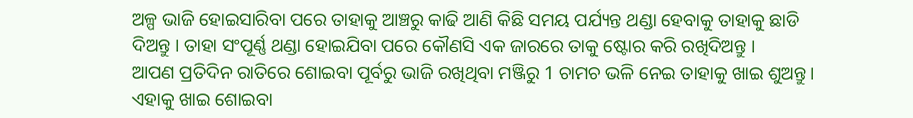ଅଳ୍ପ ଭାଜି ହୋଇସାରିବା ପରେ ତାହାକୁ ଆଞ୍ଚରୁ କାଢି ଆଣି କିଛି ସମୟ ପର୍ଯ୍ୟନ୍ତ ଥଣ୍ଡା ହେବାକୁ ତାହାକୁ ଛାଡି ଦିଅନ୍ତୁ । ତାହା ସଂପୂର୍ଣ୍ଣ ଥଣ୍ଡା ହୋଇଯିବା ପରେ କୌଣସି ଏକ ଜାରରେ ତାକୁ ଷ୍ଟୋର କରି ରଖିଦିଅନ୍ତୁ ।
ଆପଣ ପ୍ରତିଦିନ ରାତିରେ ଶୋଇବା ପୂର୍ବରୁ ଭାଜି ରଖିଥିବା ମଞ୍ଜିରୁ 1 ଚାମଚ ଭଳି ନେଇ ତାହାକୁ ଖାଇ ଶୁଅନ୍ତୁ । ଏହାକୁ ଖାଇ ଶୋଇବା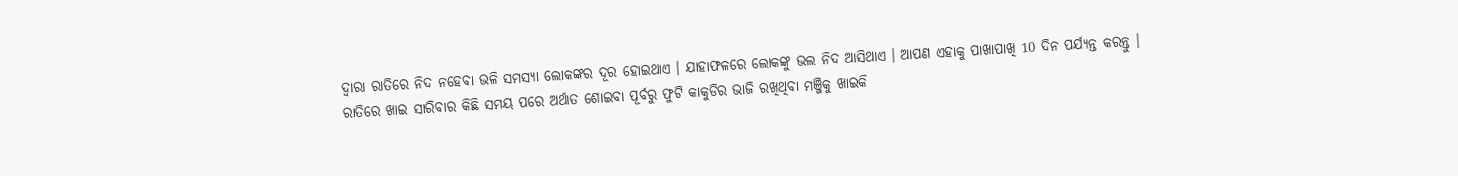ଦ୍ଵାରା ରାତିରେ ନିଦ ନହେବା ଭଳି ସମସ୍ଯା ଲୋକଙ୍କର ଦୂର ହୋଇଥାଏ । ଯାହାଫଳରେ ଲୋକଙ୍କୁ ଭଲ ନିଦ ଆସିଥାଏ । ଆପଣ ଏହାକୁ ପାଖାପାଖି 10 ଦିନ ପର୍ଯ୍ୟନ୍ତ କରନ୍ତୁ ।
ରାତିରେ ଖାଇ ସାରିବାର କିଛି ସମୟ ପରେ ଅର୍ଥାତ ଶୋଇବା ପୂର୍ବରୁ ଫୁଟି କାକୁଡିର ଭାଜି ରଖିଥିବା ମଞ୍ଜିକୁ ଖାଇକି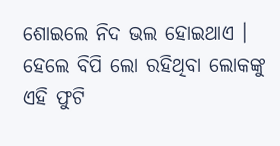ଶୋଇଲେ ନିଦ ଭଲ ହୋଇଥାଏ । ହେଲେ ବିପି ଲୋ ରହିଥିବା ଲୋକଙ୍କୁ ଏହି ଫୁଟି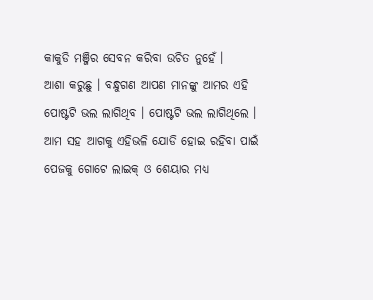କାକୁଡି ମଞ୍ଜିର ସେବନ କରିବା ଉଚିତ ନୁହେଁ ।
ଆଶା କରୁଛୁ । ବନ୍ଧୁଗଣ ଆପଣ ମାନଙ୍କୁ ଆମର ଏହି ପୋଷ୍ଟଟି ଭଲ ଲାଗିଥିବ । ପୋଷ୍ଟଟି ଭଲ ଲାଗିଥିଲେ । ଆମ ସହ ଆଗକୁ ଏହିଭଳି ଯୋଡି ହୋଇ ରହିବା ପାଇଁ ପେଜକୁ ଗୋଟେ ଲାଇକ୍ ଓ ଶେୟାର ମଧ୍ୟ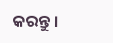କରନ୍ତୁ ।